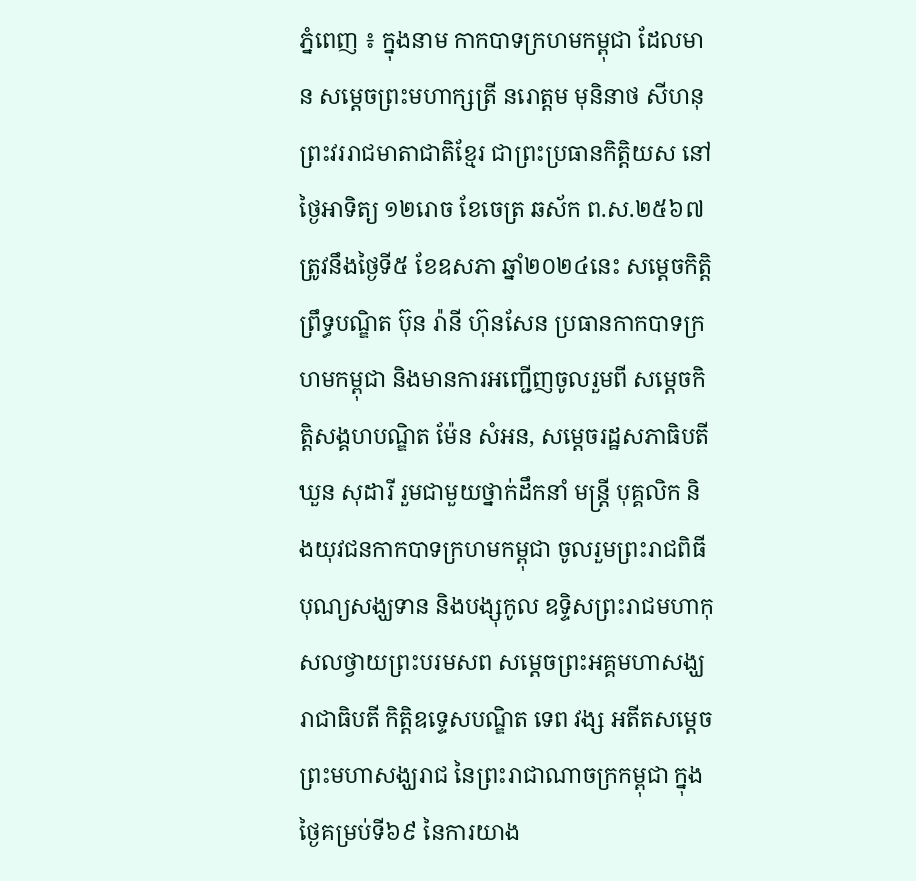ភ្នំពេញ ៖ ក្នុងនាម កាកបាទក្រហមកម្ពុជា ដែលមាន សម្តេចព្រះមហាក្សត្រី នរោត្តម មុនិនាថ សីហនុ ព្រះវររាជមាតាជាតិខ្មែរ ជាព្រះប្រធានកិត្តិយស នៅថ្ងៃអាទិត្យ ១២រោច ខែចេត្រ ឆស័ក ព.ស.២៥៦៧ ត្រូវនឹងថ្ងៃទី៥ ខែឧសភា ឆ្នាំ២០២៤នេះ សម្តេចកិត្តិព្រឹទ្ធបណ្ឌិត ប៊ុន រ៉ានី ហ៊ុនសែន ប្រធានកាកបាទក្រហមកម្ពុជា និងមានការអញ្ជេីញចូលរួមពី សម្តេចកិត្តិសង្គហបណ្ឌិត ម៉ែន សំអន, សម្តេចរដ្ឋសភាធិបតី ឃួន សុដារី រួមជាមួយថ្នាក់ដឹកនាំ មន្ត្រី បុគ្គលិក និងយុវជនកាកបាទក្រហមកម្ពុជា ចូលរួមព្រះរាជពិធីបុណ្យសង្ឃទាន និងបង្សុកូល ឧទ្ទិសព្រះរាជមហាកុសលថ្វាយព្រះបរមសព សម្ដេចព្រះអគ្គមហាសង្ឃរាជាធិបតី កិត្តិឧទ្ទេសបណ្ឌិត ទេព វង្ស អតីតសម្ដេចព្រះមហាសង្ឃរាជ នៃព្រះរាជាណាចក្រកម្ពុជា ក្នុងថ្ងៃគម្រប់ទី៦៩ នៃការយាង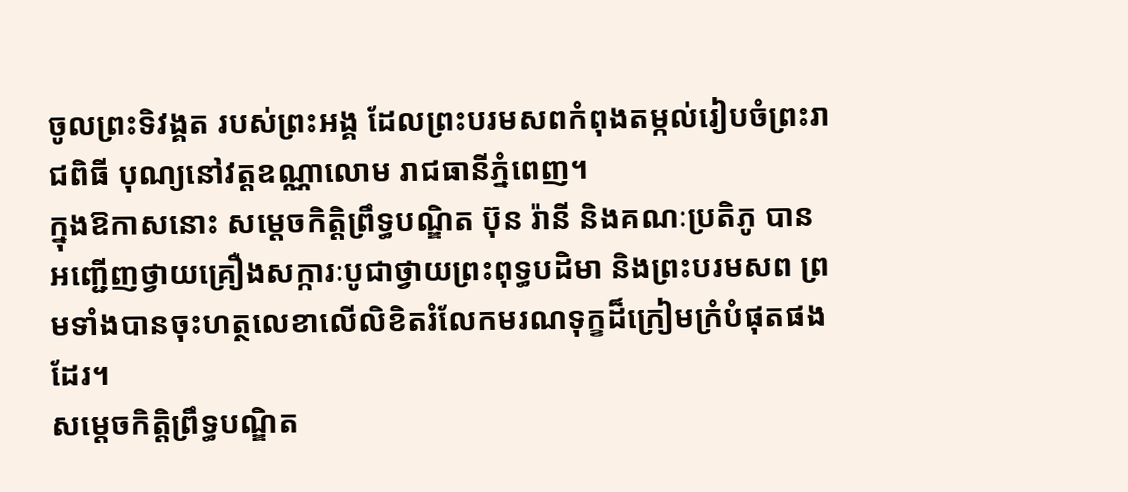ចូលព្រះទិវង្គត របស់ព្រះអង្គ ដែលព្រះបរមសពកំពុងតម្កល់រៀបចំព្រះរាជពិធី បុណ្យនៅវត្តឧណ្ណាលោម រាជធានីភ្នំពេញ។
ក្នុងឱកាសនោះ សម្តេចកិត្តិព្រឹទ្ធបណ្ឌិត ប៊ុន រ៉ានី និងគណៈប្រតិភូ បានអញ្ជើញថ្វាយគ្រឿងសក្ការៈបូជាថ្វាយព្រះពុទ្ធបដិមា និងព្រះបរមសព ព្រមទាំងបានចុះហត្ថលេខាលេីលិខិតរំលែកមរណទុក្ខដ៏ក្រៀមក្រំបំផុតផងដែរ។
សម្តេចកិត្តិព្រឹទ្ធបណ្ឌិត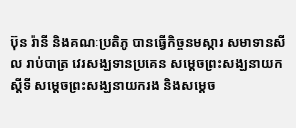ប៊ុន រ៉ានី និងគណៈប្រតិភូ បានធ្វេីកិច្ចនមស្ការ សមាទានសីល រាប់បាត្រ វេរសង្ឃទានប្រគេន សម្តេចព្រះសង្ឃនាយកស្ដីទី សម្ដេចព្រះសង្ឃនាយករង និងសម្តេច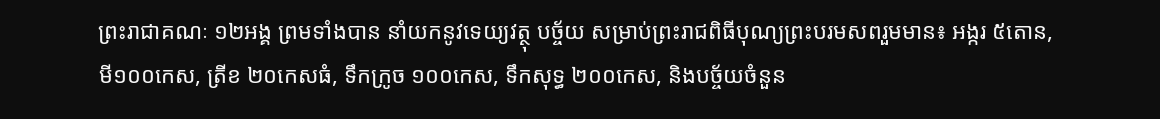ព្រះរាជាគណៈ ១២អង្គ ព្រមទាំងបាន នាំយកនូវទេយ្យវត្ថុ បច្ច័យ សម្រាប់ព្រះរាជពិធីបុណ្យព្រះបរមសពរួមមាន៖ អង្ករ ៥តោន, មី១០០កេស, ត្រីខ ២០កេសធំ, ទឹកក្រូច ១០០កេស, ទឹកសុទ្ធ ២០០កេស, និងបច្ច័យចំនួន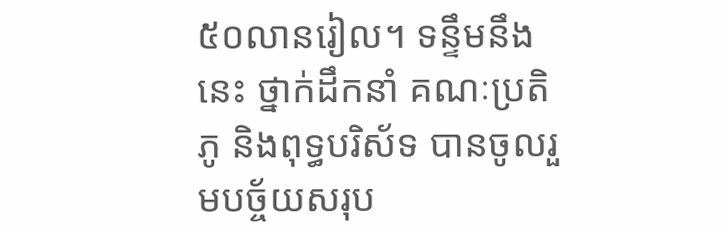៥០លានរៀល។ ទន្ទឹមនឹងនេះ ថ្នាក់ដឹកនាំ គណៈប្រតិភូ និងពុទ្ធបរិស័ទ បានចូលរួមបច្ច័យសរុប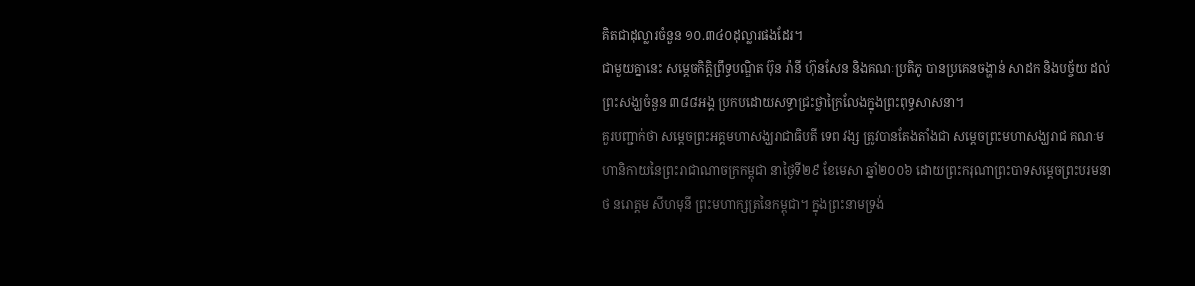គិតជាដុល្លារចំនួន ១០.៣៤០ដុល្លារផងដែរ។
ជាមួយគ្នានេះ សម្តេចកិត្តិព្រឹទ្ធបណ្ឌិត ប៊ុន រ៉ានី ហ៊ុនសែន និងគណៈប្រតិភូ បានប្រគេនចង្ហាន់ សាដក និងបច្ច័យ ដល់ព្រះសង្ឃចំនួន ៣៨៨អង្គ ប្រកបដោយសទ្ធាជ្រះថ្លាក្រៃលែងក្នុងព្រះពុទ្ធសាសនា។
គួរបញ្ជាក់ថា សម្ដេចព្រះអគ្គមហាសង្ឃរាជាធិបតី ទេព វង្ស ត្រូវបានតែងតាំងជា សម្ដេចព្រះមហាសង្ឃរាជ គណៈមហានិកាយនៃព្រះរាជាណាចក្រកម្ពុជា នាថ្ងៃទី២៩ ខែមេសា ឆ្នាំ២០០៦ ដោយព្រះករុណាព្រះបាទសម្ដេចព្រះបរមនាថ នរោត្តម សីហមុនី ព្រះមហាក្សត្រនៃកម្ពុជា។ ក្នុងព្រះនាមទ្រង់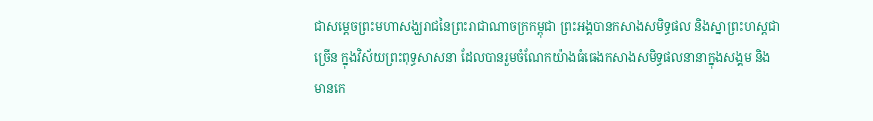ជាសម្ដេចព្រះមហាសង្ឃរាជនៃព្រះរាជាណាចក្រកម្ពុជា ព្រះអង្គបានកសាងសមិទ្ធផល និងស្នាព្រះហស្តជាច្រើន ក្នុងវិស័យព្រះពុទ្ធសាសនា ដែលបានរួមចំណែកយ៉ាងធំធេងកសាងសមិទ្ធផលនានាក្នុងសង្គម និងមានកេ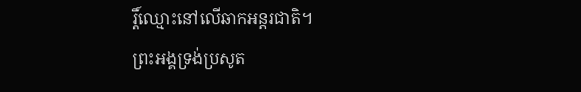រ្តិ៍ឈ្មោះនៅលើឆាកអន្តរជាតិ។
ព្រះអង្គទ្រង់ប្រសូត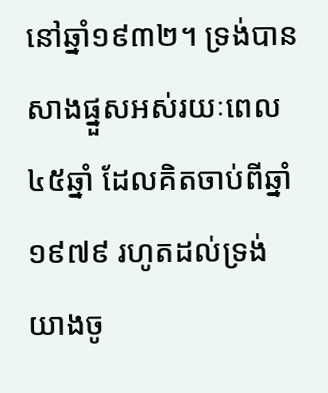នៅឆ្នាំ១៩៣២។ ទ្រង់បានសាងផ្នួសអស់រយៈពេល៤៥ឆ្នាំ ដែលគិតចាប់ពីឆ្នាំ១៩៧៩ រហូតដល់ទ្រង់ យាងចូ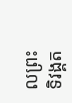លព្រះទិវង្គត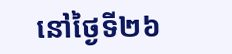នៅថ្ងៃទី២៦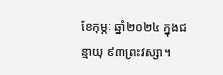ខែកុម្ភៈ ឆ្នាំ២០២៤ ក្នុងជន្មាយុ ៩៣ព្រះវស្សា។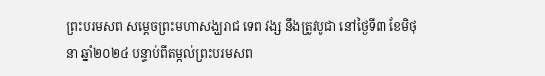ព្រះបរមសព សម្ដេចព្រះមហាសង្ឃរាជ ទេព វង្ស នឹងត្រូវបូជា នៅថ្ងៃទី៣ ខែមិថុនា ឆ្នាំ២០២៤ បន្ទាប់ពីតម្កល់ព្រះបរមសព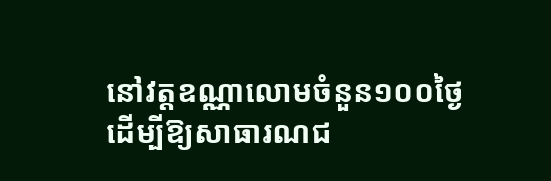នៅវត្តឧណ្ណាលោមចំនួន១០០ថ្ងៃ ដើម្បីឱ្យសាធារណជ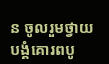ន ចូលរួមថ្វាយបង្គំគោរពបូ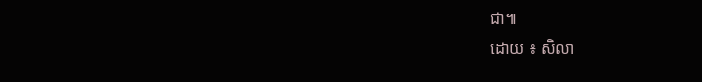ជា៕
ដោយ ៖ សិលា